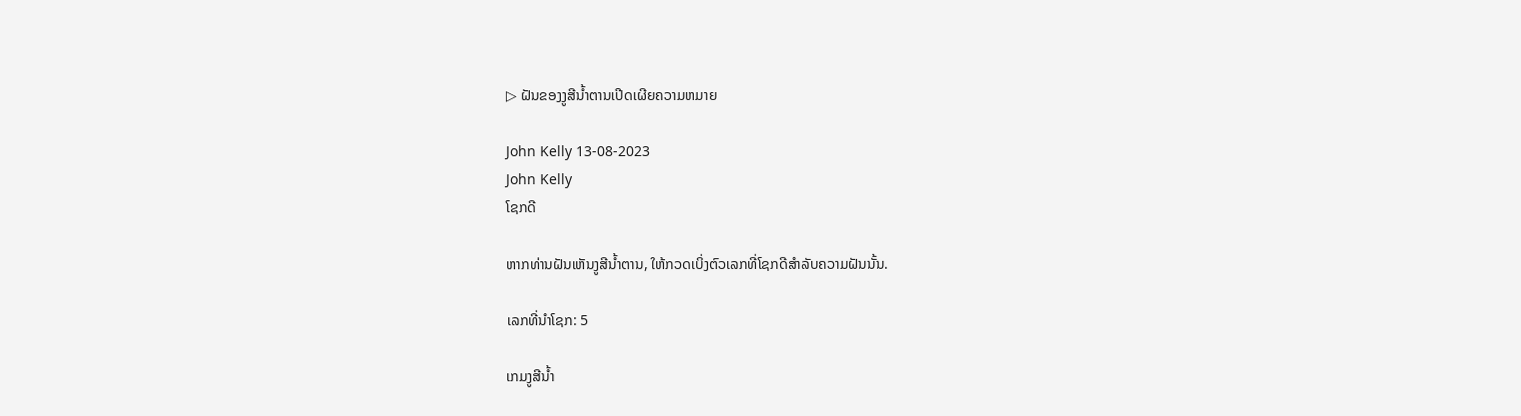▷ ຝັນຂອງງູສີນ້ຳຕານເປີດເຜີຍຄວາມຫມາຍ

John Kelly 13-08-2023
John Kelly
ໂຊກດີ

ຫາກທ່ານຝັນເຫັນງູສີນ້ຳຕານ, ໃຫ້ກວດເບິ່ງຕົວເລກທີ່ໂຊກດີສຳລັບຄວາມຝັນນັ້ນ.

ເລກທີ່ນຳໂຊກ: 5

ເກມງູສີນ້ຳ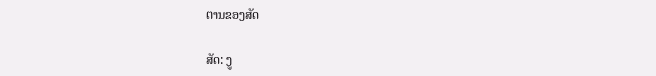ຕານຂອງສັດ

ສັດ: ງູ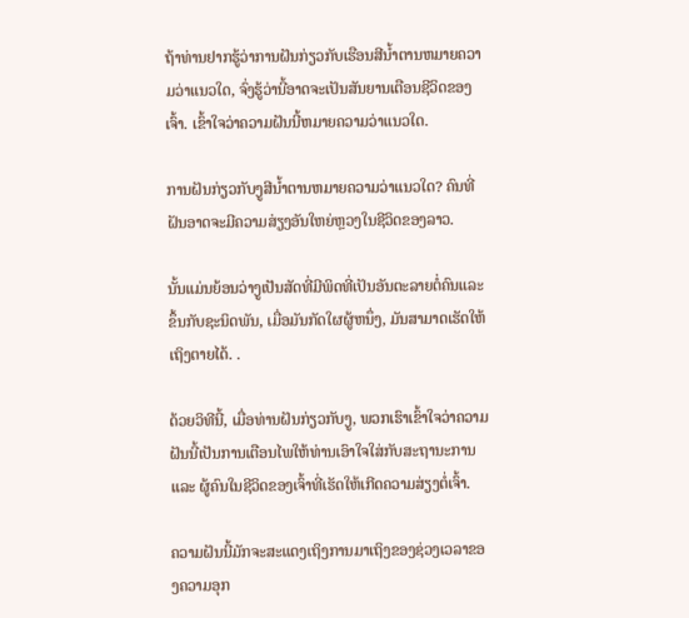ຖ້າທ່ານຢາກຮູ້ວ່າການຝັນກ່ຽວກັບເຮືອນສີນ້ຳຕານຫມາຍຄວາມວ່າແນວໃດ, ຈົ່ງຮູ້ວ່ານີ້ອາດຈະເປັນສັນຍານເຕືອນຊີວິດຂອງເຈົ້າ. ເຂົ້າໃຈວ່າຄວາມຝັນນີ້ຫມາຍຄວາມວ່າແນວໃດ.

ການຝັນກ່ຽວກັບງູສີນ້ຳຕານຫມາຍຄວາມວ່າແນວໃດ? ຄົນທີ່ຝັນອາດຈະມີຄວາມສ່ຽງອັນໃຫຍ່ຫຼວງໃນຊີວິດຂອງລາວ.

ນັ້ນແມ່ນຍ້ອນວ່າງູເປັນສັດທີ່ມີພິດທີ່ເປັນອັນຕະລາຍຕໍ່ຄົນແລະຂຶ້ນກັບຊະນິດພັນ, ເມື່ອມັນກັດໃຜຜູ້ຫນຶ່ງ, ມັນສາມາດເຮັດໃຫ້ເຖິງຕາຍໄດ້. .

ດ້ວຍວິທີນີ້, ເມື່ອທ່ານຝັນກ່ຽວກັບງູ, ພວກເຮົາເຂົ້າໃຈວ່າຄວາມຝັນນີ້ເປັນການເຕືອນໄພໃຫ້ທ່ານເອົາໃຈໃສ່ກັບສະຖານະການ ແລະ ຜູ້ຄົນໃນຊີວິດຂອງເຈົ້າທີ່ເຮັດໃຫ້ເກີດຄວາມສ່ຽງຕໍ່ເຈົ້າ.

ຄວາມຝັນນີ້ມັກຈະສະແດງເຖິງການມາເຖິງຂອງຊ່ວງເວລາຂອງຄວາມອຸກ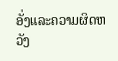ອັ່ງແລະຄວາມຜິດຫວັງ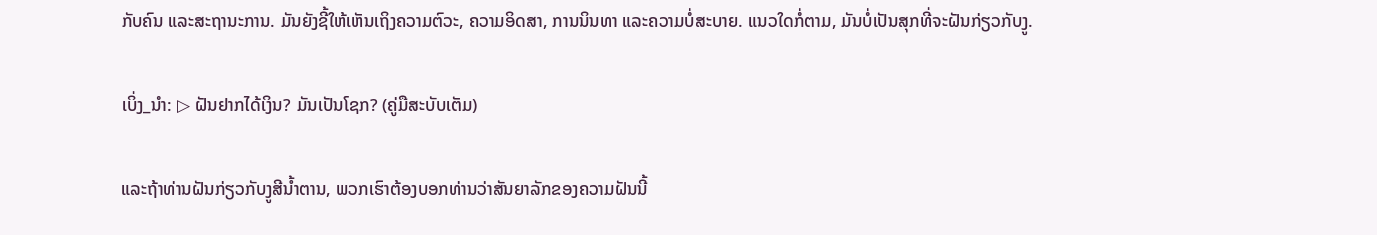ກັບຄົນ ແລະສະຖານະການ. ມັນຍັງຊີ້ໃຫ້ເຫັນເຖິງຄວາມຕົວະ, ຄວາມອິດສາ, ການນິນທາ ແລະຄວາມບໍ່ສະບາຍ. ແນວໃດກໍ່ຕາມ, ມັນບໍ່ເປັນສຸກທີ່ຈະຝັນກ່ຽວກັບງູ.

ເບິ່ງ_ນຳ: ▷ ຝັນຢາກໄດ້ເງິນ? ມັນເປັນໂຊກ? (ຄູ່ມືສະບັບເຕັມ)

ແລະຖ້າທ່ານຝັນກ່ຽວກັບງູສີນ້ຳຕານ, ພວກເຮົາຕ້ອງບອກທ່ານວ່າສັນຍາລັກຂອງຄວາມຝັນນີ້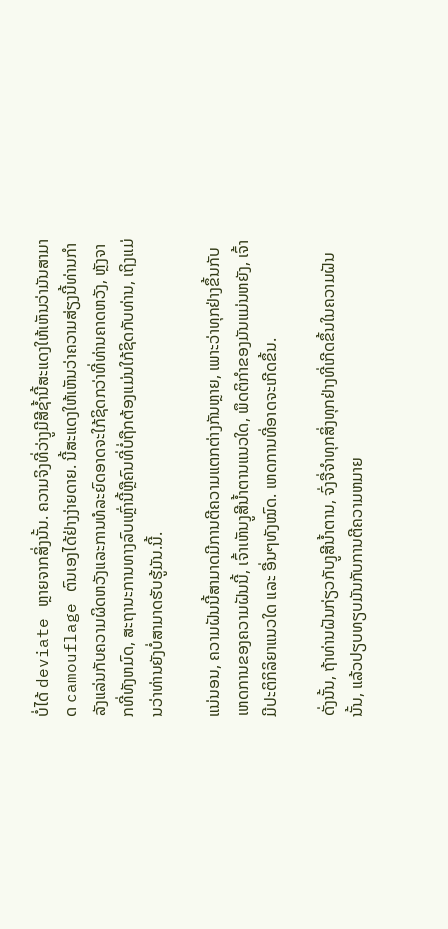ບໍ່ໄດ້ deviate ຫຼາຍຈາກສິ່ງນັ້ນ. ຄວາມຈິງທີ່ວ່າງູມີສີຊ້ຳນີ້ສະແດງໃຫ້ເຫັນວ່າມັນສາມາດ camouflage ຕົນເອງໄດ້ຢ່າງງ່າຍດາຍ. ນີ້ສະແດງໃຫ້ເຫັນວ່າຄວາມສ່ຽງນີ້ທ່ານກໍາລັງແລ່ນກັບຄວາມຜິດຫວັງແລະການທໍລະຍົດອາດຈະໃກ້ຊິດກວ່າທີ່ທ່ານຄາດຫວັງ, ຫຼັງຈາກທີ່ທັງຫມົດ, ສະຖານະການທາງລົບເຫຼົ່ານີ້ຫຼືຄົນທີ່ບໍ່ຖືກຕ້ອງແມ່ນໃກ້ຊິດກັບທ່ານ, ເຖິງແມ່ນວ່າທ່ານຍັງບໍ່ສາມາດຮັບຮູ້ມັນ.ນີ້.

ແນ່ນອນ, ຄວາມຝັນນີ້ສາມາດມີການຕີຄວາມແຕກຕ່າງກັນຫຼາຍ, ເພາະວ່າທຸກຢ່າງຂຶ້ນກັບເຫດການຂອງຄວາມຝັນນີ້, ເຈົ້າເຫັນງູສີນ້ຳຕານແນວໃດ, ພຶດຕິກຳຂອງມັນແມ່ນຫຍັງ, ເຈົ້າມີປະຕິກິລິຍາແນວໃດ ແລະ ອື່ນໆທັງໝົດ. ເຫດການທີ່ອາດຈະເກີດຂຶ້ນ.

ດັ່ງນັ້ນ, ຖ້າທ່ານຝັນກ່ຽວກັບງູສີນ້ຳຕານ, ຈົ່ງຈື່ຈໍາທຸກສິ່ງທຸກຢ່າງທີ່ເກີດຂຶ້ນໃນຄວາມຝັນນັ້ນ, ແລ້ວປຽບທຽບມັນກັບການຕີຄວາມຫມາຍ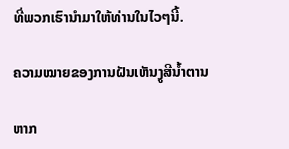ທີ່ພວກເຮົານໍາມາໃຫ້ທ່ານໃນໄວໆນີ້.

ຄວາມໝາຍຂອງການຝັນເຫັນງູສີນ້ຳຕານ

ຫາກ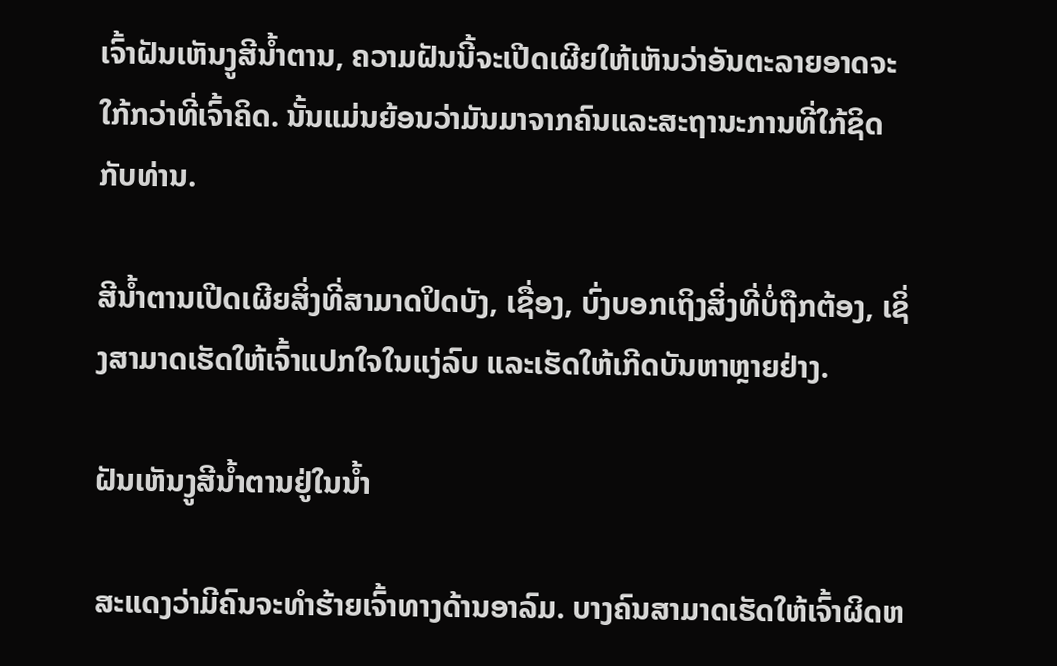ເຈົ້າຝັນເຫັນງູສີນ້ຳຕານ, ຄວາມຝັນນີ້ຈະເປີດເຜີຍໃຫ້ເຫັນວ່າອັນຕະລາຍອາດຈະໃກ້ກວ່າທີ່ເຈົ້າຄິດ. ນັ້ນແມ່ນຍ້ອນວ່າມັນມາຈາກຄົນແລະສະຖານະການທີ່ໃກ້ຊິດກັບທ່ານ.

ສີນ້ຳຕານເປີດເຜີຍສິ່ງທີ່ສາມາດປິດບັງ, ເຊື່ອງ, ບົ່ງບອກເຖິງສິ່ງທີ່ບໍ່ຖືກຕ້ອງ, ເຊິ່ງສາມາດເຮັດໃຫ້ເຈົ້າແປກໃຈໃນແງ່ລົບ ແລະເຮັດໃຫ້ເກີດບັນຫາຫຼາຍຢ່າງ.

ຝັນເຫັນງູສີນ້ຳຕານຢູ່ໃນນ້ຳ

ສະແດງວ່າມີຄົນຈະທຳຮ້າຍເຈົ້າທາງດ້ານອາລົມ. ບາງຄົນສາມາດເຮັດໃຫ້ເຈົ້າຜິດຫ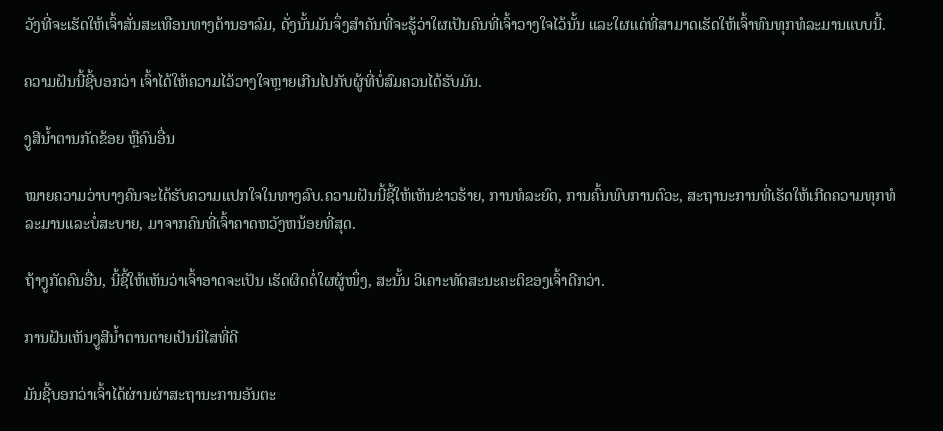ວັງທີ່ຈະເຮັດໃຫ້ເຈົ້າສັ່ນສະເທືອນທາງດ້ານອາລົມ, ດັ່ງນັ້ນມັນຈຶ່ງສໍາຄັນທີ່ຈະຮູ້ວ່າໃຜເປັນຄົນທີ່ເຈົ້າວາງໃຈໄວ້ນັ້ນ ແລະໃຜແດ່ທີ່ສາມາດເຮັດໃຫ້ເຈົ້າທົນທຸກທໍລະມານແບບນີ້.

ຄວາມຝັນນີ້ຊີ້ບອກວ່າ ເຈົ້າໄດ້ໃຫ້ຄວາມໄວ້ວາງໃຈຫຼາຍເກີນໄປກັບຜູ້ທີ່ບໍ່ສົມຄວນໄດ້ຮັບມັນ.

ງູສີນ້ຳຕານກັດຂ້ອຍ ຫຼືຄົນອື່ນ

ໝາຍຄວາມວ່າບາງຄົນຈະໄດ້ຮັບຄວາມແປກໃຈໃນທາງລົບ.ຄວາມຝັນນີ້ຊີ້ໃຫ້ເຫັນຂ່າວຮ້າຍ, ການທໍລະຍົດ, ການຄົ້ນພົບການຕົວະ, ສະຖານະການທີ່ເຮັດໃຫ້ເກີດຄວາມທຸກທໍລະມານແລະບໍ່ສະບາຍ, ມາຈາກຄົນທີ່ເຈົ້າຄາດຫວັງຫນ້ອຍທີ່ສຸດ.

ຖ້າງູກັດຄົນອື່ນ, ນີ້ຊີ້ໃຫ້ເຫັນວ່າເຈົ້າອາດຈະເປັນ ເຮັດຜິດຕໍ່ໃຜຜູ້ໜຶ່ງ, ສະນັ້ນ ວິເຄາະທັດສະນະຄະຕິຂອງເຈົ້າດີກວ່າ.

ການຝັນເຫັນງູສີນ້ຳຕານຕາຍເປັນນິໄສທີ່ດີ

ມັນຊີ້ບອກວ່າເຈົ້າໄດ້ຜ່ານຜ່າສະຖານະການອັນຕະ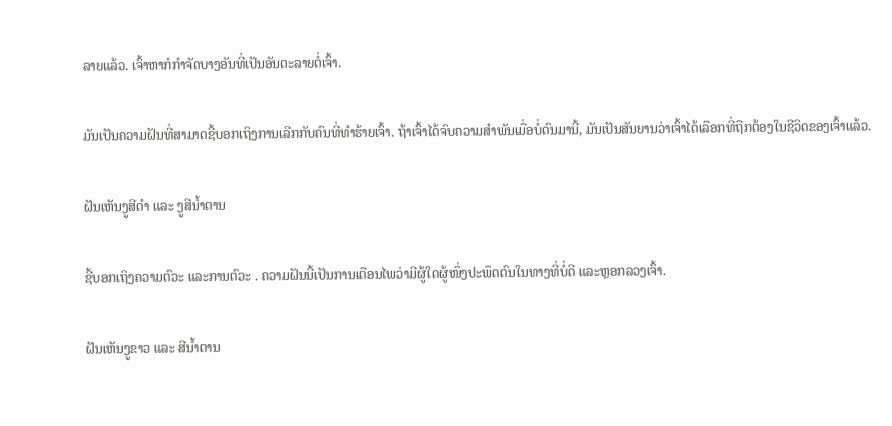ລາຍແລ້ວ. ເຈົ້າຫາກໍກຳຈັດບາງອັນທີ່ເປັນອັນຕະລາຍຕໍ່ເຈົ້າ.

ມັນເປັນຄວາມຝັນທີ່ສາມາດຊີ້ບອກເຖິງການເລີກກັບຄົນທີ່ທຳຮ້າຍເຈົ້າ. ຖ້າເຈົ້າໄດ້ຈົບຄວາມສຳພັນເມື່ອບໍ່ດົນມານີ້, ມັນເປັນສັນຍານວ່າເຈົ້າໄດ້ເລືອກທີ່ຖືກຕ້ອງໃນຊີວິດຂອງເຈົ້າແລ້ວ.

ຝັນເຫັນງູສີດຳ ແລະ ງູສີນ້ຳຕານ

ຊີ້ບອກເຖິງຄວາມຕົວະ ແລະການຕົວະ . ຄວາມຝັນນີ້ເປັນການເຕືອນໄພວ່າມີຜູ້ໃດຜູ້ໜຶ່ງປະພຶດຕົນໃນທາງທີ່ບໍ່ດີ ແລະຫຼອກລວງເຈົ້າ.

ຝັນເຫັນງູຂາວ ແລະ ສີນ້ຳຕານ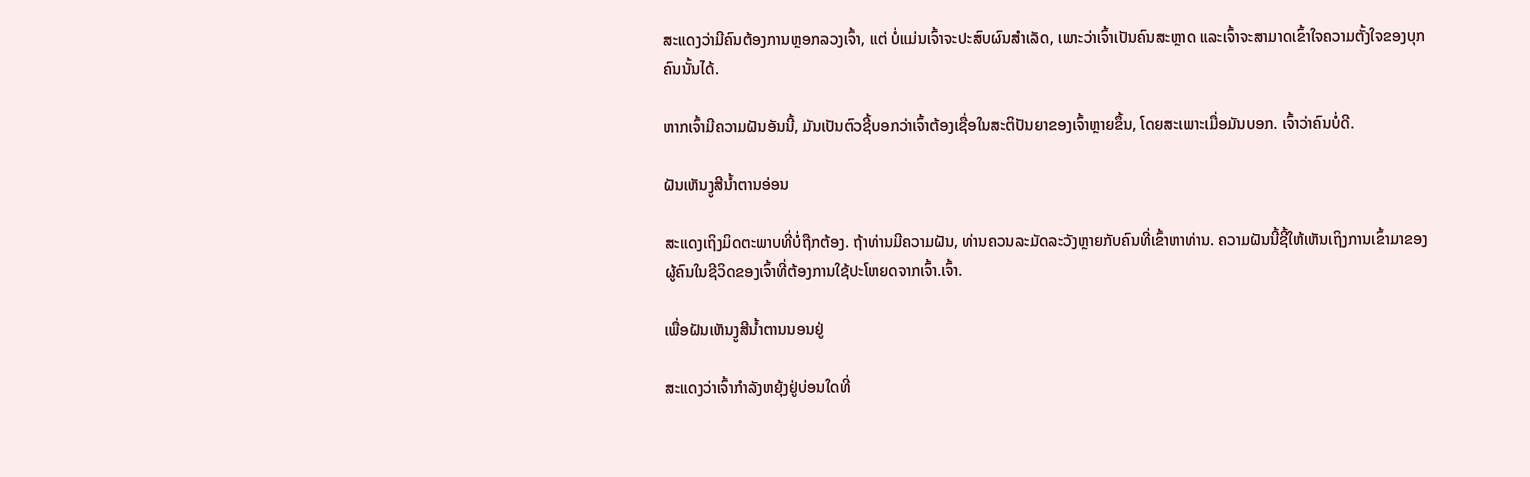ສະແດງວ່າມີຄົນຕ້ອງການຫຼອກລວງເຈົ້າ, ແຕ່ ບໍ່ແມ່ນເຈົ້າຈະປະສົບຜົນສໍາເລັດ, ເພາະວ່າເຈົ້າເປັນຄົນສະຫຼາດ ແລະເຈົ້າຈະສາມາດເຂົ້າໃຈຄວາມຕັ້ງໃຈຂອງບຸກຄົນນັ້ນໄດ້.

ຫາກເຈົ້າມີຄວາມຝັນອັນນີ້, ມັນເປັນຕົວຊີ້ບອກວ່າເຈົ້າຕ້ອງເຊື່ອໃນສະຕິປັນຍາຂອງເຈົ້າຫຼາຍຂຶ້ນ, ໂດຍສະເພາະເມື່ອມັນບອກ. ເຈົ້າວ່າຄົນບໍ່ດີ.

ຝັນເຫັນງູສີນ້ຳຕານອ່ອນ

ສະແດງເຖິງມິດຕະພາບທີ່ບໍ່ຖືກຕ້ອງ. ຖ້າທ່ານມີຄວາມຝັນ, ທ່ານຄວນລະມັດລະວັງຫຼາຍກັບຄົນທີ່ເຂົ້າຫາທ່ານ. ຄວາມຝັນນີ້ຊີ້ໃຫ້ເຫັນເຖິງການເຂົ້າມາຂອງຜູ້ຄົນໃນຊີວິດຂອງເຈົ້າທີ່ຕ້ອງການໃຊ້ປະໂຫຍດຈາກເຈົ້າ.ເຈົ້າ.

ເພື່ອຝັນເຫັນງູສີນ້ຳຕານນອນຢູ່

ສະແດງວ່າເຈົ້າກຳລັງຫຍຸ້ງຢູ່ບ່ອນໃດທີ່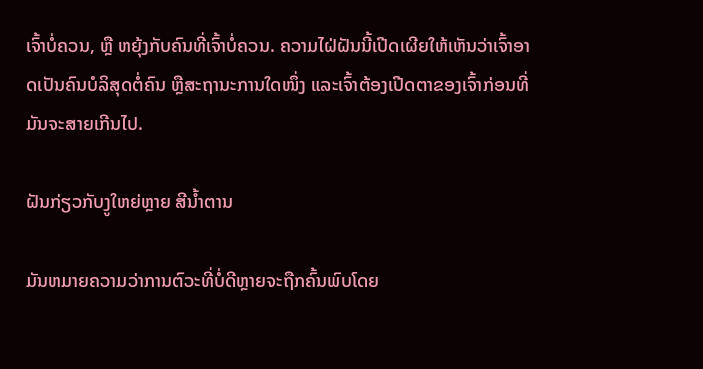ເຈົ້າບໍ່ຄວນ, ຫຼື ຫຍຸ້ງກັບຄົນທີ່ເຈົ້າບໍ່ຄວນ. ຄວາມໄຝ່ຝັນນີ້ເປີດເຜີຍໃຫ້ເຫັນວ່າເຈົ້າອາດເປັນຄົນບໍລິສຸດຕໍ່ຄົນ ຫຼືສະຖານະການໃດໜຶ່ງ ແລະເຈົ້າຕ້ອງເປີດຕາຂອງເຈົ້າກ່ອນທີ່ມັນຈະສາຍເກີນໄປ.

ຝັນກ່ຽວກັບງູໃຫຍ່ຫຼາຍ ສີນ້ຳຕານ

ມັນຫມາຍຄວາມວ່າການຕົວະທີ່ບໍ່ດີຫຼາຍຈະຖືກຄົ້ນພົບໂດຍ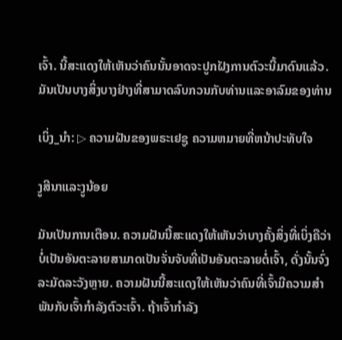ເຈົ້າ. ນີ້ສະແດງໃຫ້ເຫັນວ່າຄົນນັ້ນອາດຈະປູກຝັງການຕົວະນີ້ມາດົນແລ້ວ. ມັນເປັນບາງສິ່ງບາງຢ່າງທີ່ສາມາດລົບກວນກັບທ່ານແລະອາລົມຂອງທ່ານ

ເບິ່ງ_ນຳ: ▷ ຄວາມຝັນຂອງພຣະເຢຊູ ຄວາມຫມາຍທີ່ຫນ້າປະທັບໃຈ

ງູສີນາແລະງູນ້ອຍ

ມັນເປັນການເຕືອນ. ຄວາມຝັນນີ້ສະແດງໃຫ້ເຫັນວ່າບາງຄັ້ງສິ່ງທີ່ເບິ່ງຄືວ່າບໍ່ເປັນອັນຕະລາຍສາມາດເປັນຈັ່ນຈັບທີ່ເປັນອັນຕະລາຍຕໍ່ເຈົ້າ, ດັ່ງນັ້ນຈົ່ງລະມັດລະວັງຫຼາຍ. ຄວາມຝັນນີ້ສະແດງໃຫ້ເຫັນວ່າຄົນທີ່ເຈົ້າມີຄວາມສໍາພັນກັບເຈົ້າກໍາລັງຕົວະເຈົ້າ. ຖ້າເຈົ້າກໍາລັງ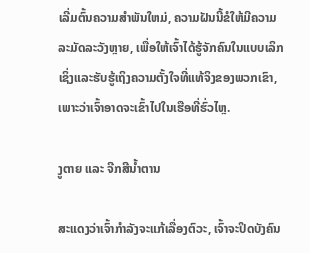ເລີ່ມຕົ້ນຄວາມສໍາພັນໃຫມ່, ຄວາມຝັນນີ້ຂໍໃຫ້ມີຄວາມລະມັດລະວັງຫຼາຍ, ເພື່ອໃຫ້ເຈົ້າໄດ້ຮູ້ຈັກຄົນໃນແບບເລິກເຊິ່ງແລະຮັບຮູ້ເຖິງຄວາມຕັ້ງໃຈທີ່ແທ້ຈິງຂອງພວກເຂົາ, ເພາະວ່າເຈົ້າອາດຈະເຂົ້າໄປໃນເຮືອທີ່ຮົ່ວໄຫຼ.

ງູຕາຍ ແລະ ຈີກສີນ້ຳຕານ

ສະແດງວ່າເຈົ້າກຳລັງຈະແກ້ເລື່ອງຕົວະ, ເຈົ້າຈະປິດບັງຄົນ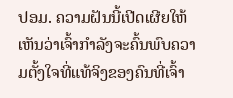ປອມ. ຄວາມຝັນນີ້ເປີດເຜີຍໃຫ້ເຫັນວ່າເຈົ້າກຳລັງຈະຄົ້ນພົບຄວາມຕັ້ງໃຈທີ່ແທ້ຈິງຂອງຄົນທີ່ເຈົ້າ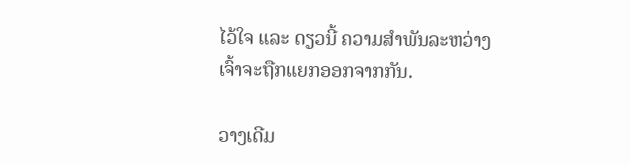ໄວ້ໃຈ ແລະ ດຽວນີ້ ຄວາມສຳພັນລະຫວ່າງເຈົ້າຈະຖືກແຍກອອກຈາກກັນ.

ວາງເດີມ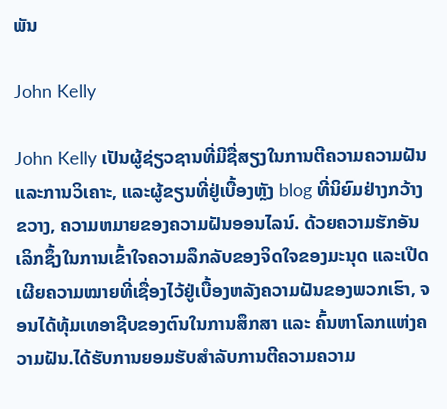ພັນ

John Kelly

John Kelly ເປັນຜູ້ຊ່ຽວຊານທີ່ມີຊື່ສຽງໃນການຕີຄວາມຄວາມຝັນແລະການວິເຄາະ, ແລະຜູ້ຂຽນທີ່ຢູ່ເບື້ອງຫຼັງ blog ທີ່ນິຍົມຢ່າງກວ້າງຂວາງ, ຄວາມຫມາຍຂອງຄວາມຝັນອອນໄລນ໌. ດ້ວຍຄວາມຮັກອັນເລິກຊຶ້ງໃນການເຂົ້າໃຈຄວາມລຶກລັບຂອງຈິດໃຈຂອງມະນຸດ ແລະເປີດເຜີຍຄວາມໝາຍທີ່ເຊື່ອງໄວ້ຢູ່ເບື້ອງຫລັງຄວາມຝັນຂອງພວກເຮົາ, ຈອນໄດ້ທຸ້ມເທອາຊີບຂອງຕົນໃນການສຶກສາ ແລະ ຄົ້ນຫາໂລກແຫ່ງຄວາມຝັນ.ໄດ້ຮັບການຍອມຮັບສໍາລັບການຕີຄວາມຄວາມ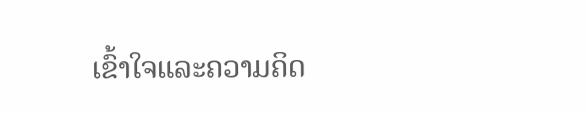ເຂົ້າໃຈແລະຄວາມຄິດ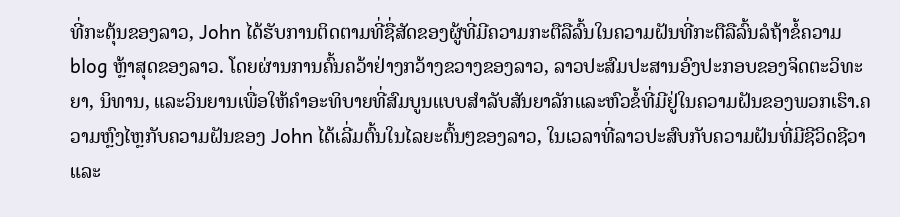ທີ່ກະຕຸ້ນຂອງລາວ, John ໄດ້ຮັບການຕິດຕາມທີ່ຊື່ສັດຂອງຜູ້ທີ່ມີຄວາມກະຕືລືລົ້ນໃນຄວາມຝັນທີ່ກະຕືລືລົ້ນລໍຖ້າຂໍ້ຄວາມ blog ຫຼ້າສຸດຂອງລາວ. ໂດຍຜ່ານການຄົ້ນຄວ້າຢ່າງກວ້າງຂວາງຂອງລາວ, ລາວປະສົມປະສານອົງປະກອບຂອງຈິດຕະວິທະຍາ, ນິທານ, ແລະວິນຍານເພື່ອໃຫ້ຄໍາອະທິບາຍທີ່ສົມບູນແບບສໍາລັບສັນຍາລັກແລະຫົວຂໍ້ທີ່ມີຢູ່ໃນຄວາມຝັນຂອງພວກເຮົາ.ຄວາມຫຼົງໄຫຼກັບຄວາມຝັນຂອງ John ໄດ້ເລີ່ມຕົ້ນໃນໄລຍະຕົ້ນໆຂອງລາວ, ໃນເວລາທີ່ລາວປະສົບກັບຄວາມຝັນທີ່ມີຊີວິດຊີວາແລະ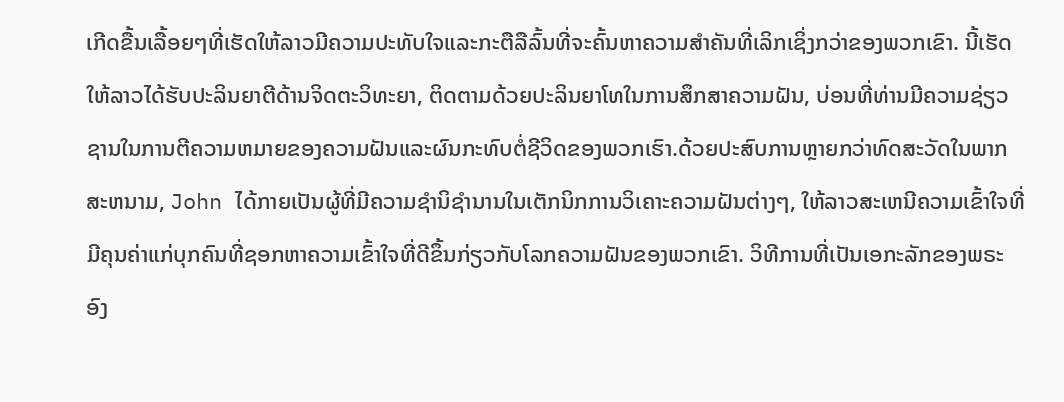ເກີດຂື້ນເລື້ອຍໆທີ່ເຮັດໃຫ້ລາວມີຄວາມປະທັບໃຈແລະກະຕືລືລົ້ນທີ່ຈະຄົ້ນຫາຄວາມສໍາຄັນທີ່ເລິກເຊິ່ງກວ່າຂອງພວກເຂົາ. ນີ້ເຮັດໃຫ້ລາວໄດ້ຮັບປະລິນຍາຕີດ້ານຈິດຕະວິທະຍາ, ຕິດຕາມດ້ວຍປະລິນຍາໂທໃນການສຶກສາຄວາມຝັນ, ບ່ອນທີ່ທ່ານມີຄວາມຊ່ຽວຊານໃນການຕີຄວາມຫມາຍຂອງຄວາມຝັນແລະຜົນກະທົບຕໍ່ຊີວິດຂອງພວກເຮົາ.ດ້ວຍປະສົບການຫຼາຍກວ່າທົດສະວັດໃນພາກສະຫນາມ, John ໄດ້ກາຍເປັນຜູ້ທີ່ມີຄວາມຊໍານິຊໍານານໃນເຕັກນິກການວິເຄາະຄວາມຝັນຕ່າງໆ, ໃຫ້ລາວສະເຫນີຄວາມເຂົ້າໃຈທີ່ມີຄຸນຄ່າແກ່ບຸກຄົນທີ່ຊອກຫາຄວາມເຂົ້າໃຈທີ່ດີຂຶ້ນກ່ຽວກັບໂລກຄວາມຝັນຂອງພວກເຂົາ. ວິທີການທີ່ເປັນເອກະລັກຂອງພຣະອົງ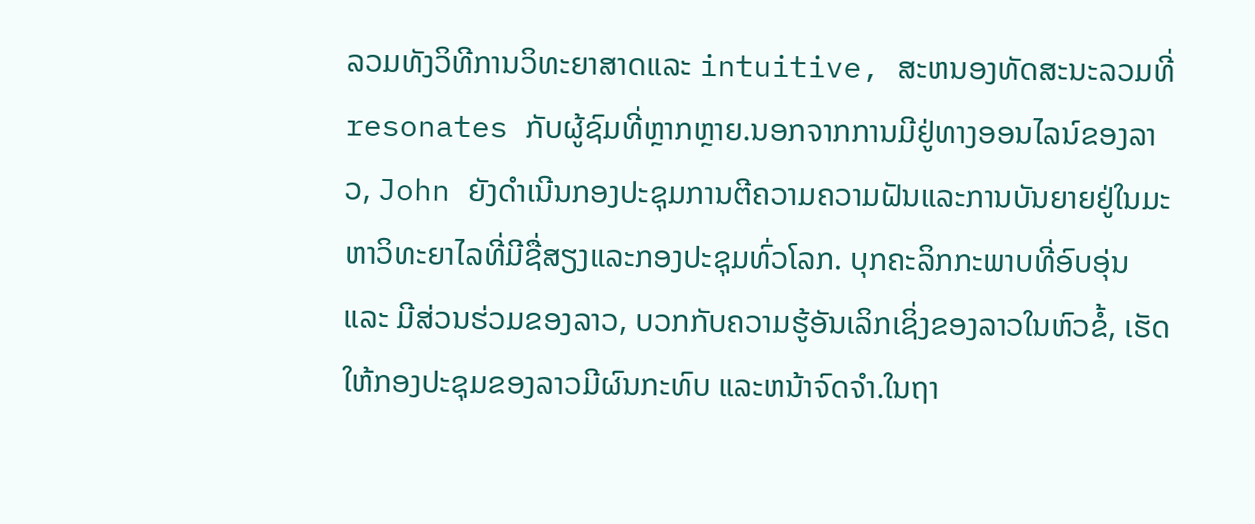ລວມທັງວິທີການວິທະຍາສາດແລະ intuitive, ສະຫນອງທັດສະນະລວມທີ່resonates ກັບຜູ້ຊົມທີ່ຫຼາກຫຼາຍ.ນອກຈາກການມີຢູ່ທາງອອນໄລນ໌ຂອງລາວ, John ຍັງດໍາເນີນກອງປະຊຸມການຕີຄວາມຄວາມຝັນແລະການບັນຍາຍຢູ່ໃນມະຫາວິທະຍາໄລທີ່ມີຊື່ສຽງແລະກອງປະຊຸມທົ່ວໂລກ. ບຸກຄະລິກກະພາບທີ່ອົບອຸ່ນ ແລະ ມີສ່ວນຮ່ວມຂອງລາວ, ບວກກັບຄວາມຮູ້ອັນເລິກເຊິ່ງຂອງລາວໃນຫົວຂໍ້, ເຮັດໃຫ້ກອງປະຊຸມຂອງລາວມີຜົນກະທົບ ແລະຫນ້າຈົດຈໍາ.ໃນຖາ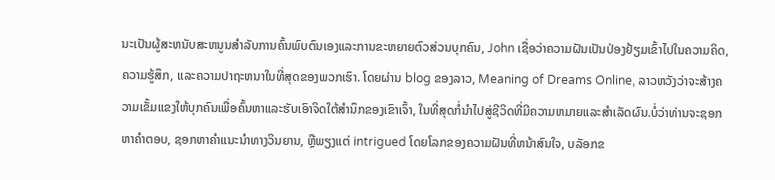ນະເປັນຜູ້ສະຫນັບສະຫນູນສໍາລັບການຄົ້ນພົບຕົນເອງແລະການຂະຫຍາຍຕົວສ່ວນບຸກຄົນ, John ເຊື່ອວ່າຄວາມຝັນເປັນປ່ອງຢ້ຽມເຂົ້າໄປໃນຄວາມຄິດ, ຄວາມຮູ້ສຶກ, ແລະຄວາມປາຖະຫນາໃນທີ່ສຸດຂອງພວກເຮົາ. ໂດຍຜ່ານ blog ຂອງລາວ, Meaning of Dreams Online, ລາວຫວັງວ່າຈະສ້າງຄວາມເຂັ້ມແຂງໃຫ້ບຸກຄົນເພື່ອຄົ້ນຫາແລະຮັບເອົາຈິດໃຕ້ສໍານຶກຂອງເຂົາເຈົ້າ, ໃນທີ່ສຸດກໍ່ນໍາໄປສູ່ຊີວິດທີ່ມີຄວາມຫມາຍແລະສໍາເລັດຜົນ.ບໍ່ວ່າທ່ານຈະຊອກຫາຄໍາຕອບ, ຊອກຫາຄໍາແນະນໍາທາງວິນຍານ, ຫຼືພຽງແຕ່ intrigued ໂດຍໂລກຂອງຄວາມຝັນທີ່ຫນ້າສົນໃຈ, ບລັອກຂ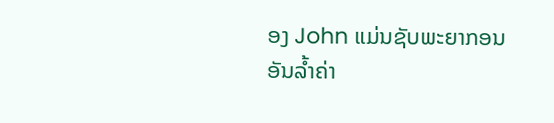ອງ John ແມ່ນຊັບພະຍາກອນອັນລ້ຳຄ່າ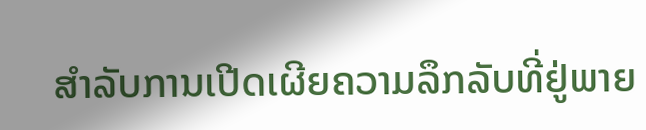ສໍາລັບການເປີດເຜີຍຄວາມລຶກລັບທີ່ຢູ່ພາຍ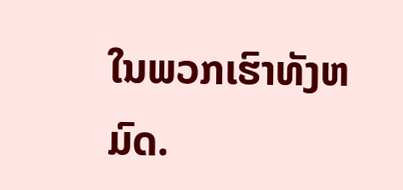ໃນພວກເຮົາທັງຫມົດ.